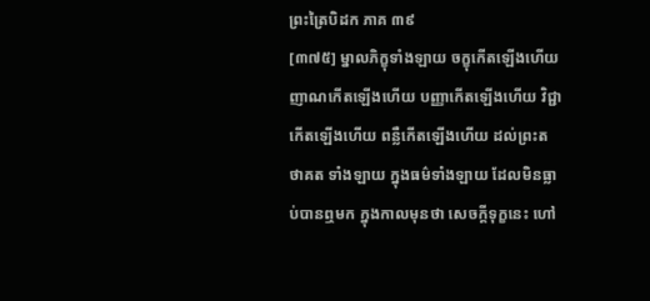ព្រះត្រៃបិដក ភាគ ៣៩
[៣៧៥] ម្នាលភិក្ខុទាំងឡាយ ចក្ខុកើតឡើងហើយ ញាណកើតឡើងហើយ បញ្ញាកើតឡើងហើយ វិជ្ជាកើតឡើងហើយ ពន្លឺកើតឡើងហើយ ដល់ព្រះតថាគត ទាំងឡាយ ក្នុងធម៌ទាំងឡាយ ដែលមិនធ្លាប់បានឮមក ក្នុងកាលមុនថា សេចក្ដីទុក្ខនេះ ហៅ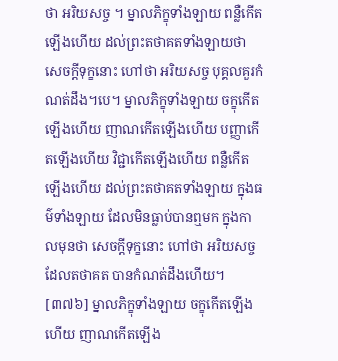ថា អរិយសច្ច ។ ម្នាលភិក្ខុទាំងឡាយ ពន្លឺកើតឡើងហើយ ដល់ព្រះតថាគតទាំងឡាយថា សេចក្ដីទុក្ខនោះ ហៅថា អរិយសច្ច បុគ្គលគួរកំណត់ដឹង។បេ។ ម្នាលភិក្ខុទាំងឡាយ ចក្ខុកើតឡើងហើយ ញាណកើតឡើងហើយ បញ្ញាកើតឡើងហើយ វិជ្ជាកើតឡើងហើយ ពន្លឺកើតឡើងហើយ ដល់ព្រះតថាគតទាំងឡាយ ក្នុងធម៌ទាំងឡាយ ដែលមិនធ្លាប់បានឮមក ក្នុងកាលមុនថា សេចក្ដីទុក្ខនោះ ហៅថា អរិយសច្ច ដែលតថាគត បានកំណត់ដឹងហើយ។
[៣៧៦] ម្នាលភិក្ខុទាំងឡាយ ចក្ខុកើតឡើងហើយ ញាណកើតឡើង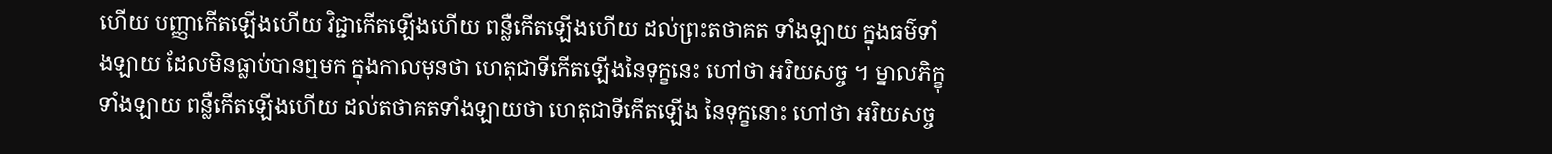ហើយ បញ្ញាកើតឡើងហើយ វិជ្ជាកើតឡើងហើយ ពន្លឺកើតឡើងហើយ ដល់ព្រះតថាគត ទាំងឡាយ ក្នុងធម៌ទាំងឡាយ ដែលមិនធ្លាប់បានឮមក ក្នុងកាលមុនថា ហេតុជាទីកើតឡើងនៃទុក្ខនេះ ហៅថា អរិយសច្ច ។ ម្នាលភិក្ខុទាំងឡាយ ពន្លឺកើតឡើងហើយ ដល់តថាគតទាំងឡាយថា ហេតុជាទីកើតឡើង នៃទុក្ខនោះ ហៅថា អរិយសច្ច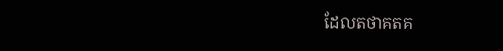ដែលតថាគតគ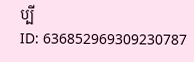ប្បី
ID: 636852969309230787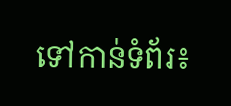ទៅកាន់ទំព័រ៖